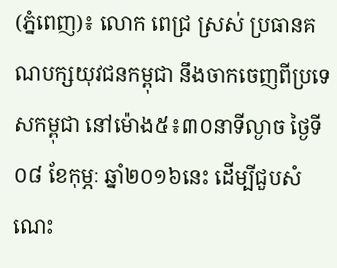(ភ្នំពេញ)៖ លោក ពេជ្រ ស្រស់ ប្រធានគណបក្សយុវជនកម្ពុជា នឹងចាកចេញពីប្រទេសកម្ពុជា នៅម៉ោង៥៖៣០នាទីល្ងាច ថ្ងៃទី០៨ ខែកុម្ភៈ ឆ្នាំ២០១៦នេះ ដើម្បីជួបសំណេះ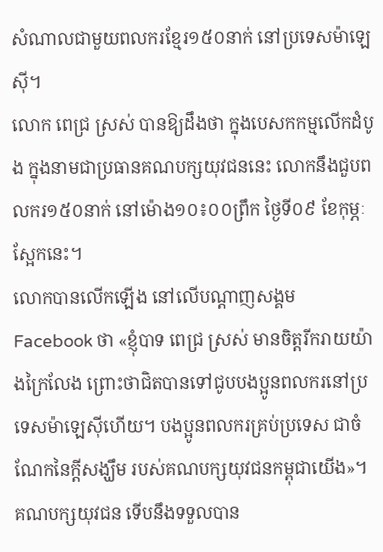សំណាលជាមួយពលករខ្មែរ១៥០នាក់ នៅប្រទេសម៉ាឡេស៊ី។
លោក ពេជ្រ ស្រស់ បានឱ្យដឹងថា ក្នុងបេសកកម្មលើកដំបូង ក្នុងនាមជាប្រធានគណបក្សយុវជននេះ លោកនឹងជួបពលករ១៥០នាក់ នៅម៉ោង១០៖០០ព្រឹក ថ្ងៃទី០៩ ខែកុម្ភៈ ស្អែកនេះ។
លោកបានលើកឡើង នៅលើបណ្តាញសង្គម Facebook ថា «ខ្ញុំបាទ ពេជ្រ ស្រស់ មានចិត្តរីករាយយ៉ាងក្រៃលែង ព្រោះថាជិតបានទៅជូបបងប្អូនពលករនៅប្រទេសម៉ាឡេស៊ីហើយ។ បងប្អូនពលករគ្រប់ប្រទេស ជាចំណែកនៃក្តីសង្ឃឹម របស់គណបក្សយុវជនកម្ពុជាយើង»។
គណបក្សយុវជន ទើបនឹងទទួលបាន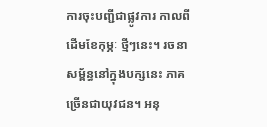ការចុះបញ្ជីជាផ្លូវការ កាលពីដើមខែកុម្ភៈ ថ្មីៗនេះ។ រចនាសម្ព័ន្ធនៅក្នុងបក្សនេះ ភាគច្រើនជាយុវជន។ អនុ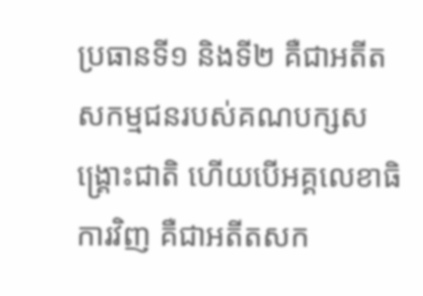ប្រធានទី១ និងទី២ គឺជាអតីតសកម្មជនរបស់គណបក្សសង្រ្គោះជាតិ ហើយបើអគ្គលេខាធិការវិញ គឺជាអតីតសក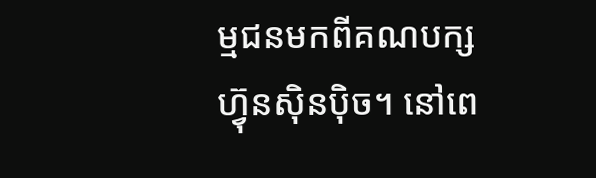ម្មជនមកពីគណបក្សហ៊្វុនស៊ិនប៉ិច។ នៅពេ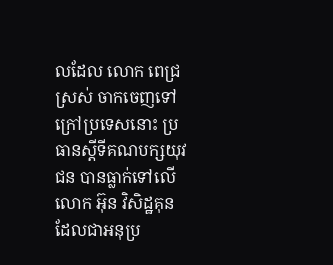លដែល លោក ពេជ្រ ស្រស់ ចាកចេញទៅក្រៅប្រទេសនោះ ប្រធានស្តីទីគណបក្សយុវជន បានធ្លាក់ទៅលើ លោក អ៊ុន វិសិដ្ឋគុន ដែលជាអនុប្រ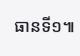ធានទី១៕